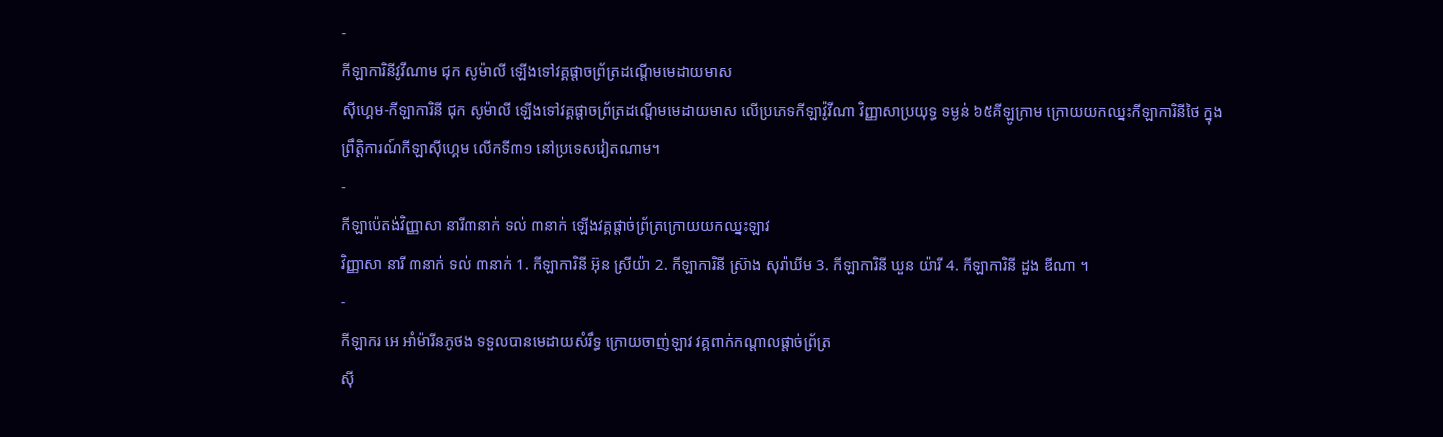-
កីឡាការិនីវូវីណាម ជុក សូម៉ាលី ឡើងទៅវគ្គផ្ដាចព្រ័ត្រដណ្ដើមមេដាយមាស
ស៊ីហ្គេម-កីឡាការិនី ជុក សូម៉ាលី ឡើងទៅវគ្គផ្ដាចព្រ័ត្រដណ្ដើមមេដាយមាស លើប្រភេទកីឡាវ៉ូវីណា វិញ្ញាសាប្រយុទ្ធ ទម្ងន់ ៦៥គីឡូក្រាម ក្រោយយកឈ្នះកីឡាការិនីថៃ ក្នុងព្រឹត្តិការណ៍កីឡាស៊ីហ្គេម លើកទី៣១ នៅប្រទេសវៀតណាម។
-
កីឡាប៉េតង់វិញ្ញាសា នារី៣នាក់ ទល់ ៣នាក់ ឡើងវគ្គផ្តាច់ព្រ័ត្រក្រោយយកឈ្នះឡាវ
វិញ្ញាសា នារី ៣នាក់ ទល់ ៣នាក់ 1. កីឡាការិនី អ៊ុន ស្រីយ៉ា 2. កីឡាការិនី ស៊្រាង សុរ៉ាឃីម 3. កីឡាការិនី ឃួន យ៉ារី 4. កីឡាការិនី ដួង ឌីណា ។
-
កីឡាករ អេ អាំម៉ារីនភូថង ទទួលបានមេដាយសំរឹទ្ធ ក្រោយចាញ់ឡាវ វគ្គពាក់កណ្ដាលផ្ដាច់ព្រ័ត្រ
ស៊ី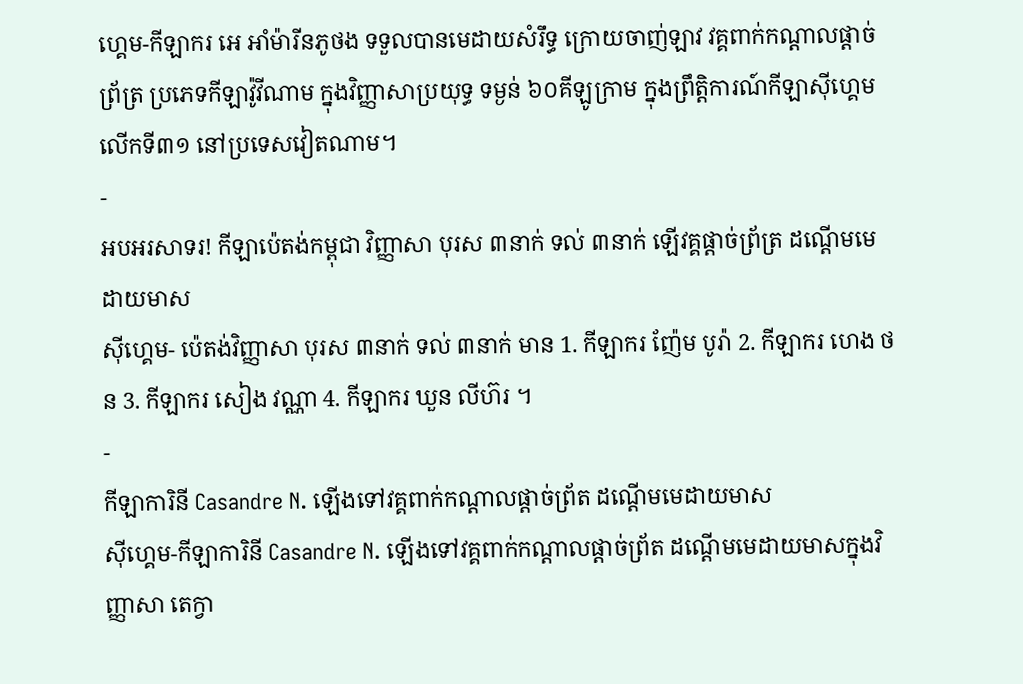ហ្គេម-កីឡាករ អេ អាំម៉ារីនភូថង ទទួលបានមេដាយសំរឹទ្ធ ក្រោយចាញ់ឡាវ វគ្គពាក់កណ្ដាលផ្ដាច់ព្រ័ត្រ ប្រភេទកីឡាវ៉ូវីណាម ក្នុងវិញ្ញាសាប្រយុទ្ធ ទម្ងន់ ៦០គីឡូក្រាម ក្នុងព្រឹត្តិការណ៍កីឡាស៊ីហ្គេម លើកទី៣១ នៅប្រទេសវៀតណាម។
-
អបអរសាទរ! កីឡាប៉េតង់កម្ពុជា វិញ្ញាសា បុរស ៣នាក់ ទល់ ៣នាក់ ឡើវគ្គផ្តាច់ព្រ័ត្រ ដណ្តើមមេដាយមាស
ស៊ីហ្គេម- ប៉េតង់វិញ្ញាសា បុរស ៣នាក់ ទល់ ៣នាក់ មាន 1. កីឡាករ ញ៉ែម បូរ៉ា 2. កីឡាករ ហេង ថន 3. កីឡាករ សៀង វណ្ណា 4. កីឡាករ ឃួន លីហ៊រ ។
-
កីឡាការិនី Casandre N. ឡើងទៅវគ្គពាក់កណ្តាលផ្តាច់ព្រ័ត ដណ្តើមមេដាយមាស
ស៊ីហ្គេម-កីឡាការិនី Casandre N. ឡើងទៅវគ្គពាក់កណ្តាលផ្តាច់ព្រ័ត ដណ្តើមមេដាយមាសក្នុងវិញ្ញាសា តេក្វា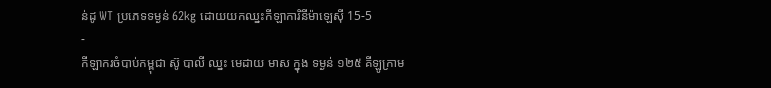ន់ដូ WT ប្រភេទទម្ងន់ 62kg ដោយយកឈ្នះកីឡាការិនីម៉ាឡេស៊ី 15-5
-
កីឡាករចំបាប់កម្ពុជា ស៊ូ បាលី ឈ្នះ មេដាយ មាស ក្នុង ទម្ងន់ ១២៥ គីឡូក្រាម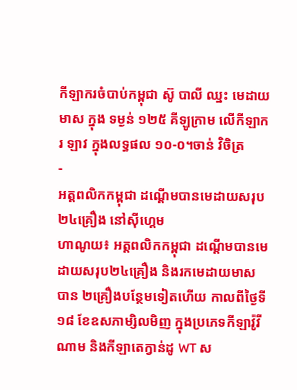កីឡាករចំបាប់កម្ពុជា ស៊ូ បាលី ឈ្នះ មេដាយ មាស ក្នុង ទម្ងន់ ១២៥ គីឡូក្រាម លើកីឡាករ ឡាវ ក្នុងលទ្ធផល ១០-០។ចាន់ វិចិត្រ
-
អត្តពលិកកម្ពុជា ដណ្តើមបានមេដាយសរុប២៤គ្រឿង នៅស៊ីហ្គេម
ហាណូយ៖ អត្តពលិកកម្ពុជា ដណ្តើមបានមេដាយសរុប២៤គ្រឿង និងរកមេដាយមាស បាន ២គ្រឿងបន្ថែមទៀតហើយ កាលពីថ្ងៃទី១៨ ខែឧសភាម្សិលមិញ ក្នុងប្រភេទកីឡាវ៉ូវីណាម និងកីឡាតេក្វាន់ដូ WT ស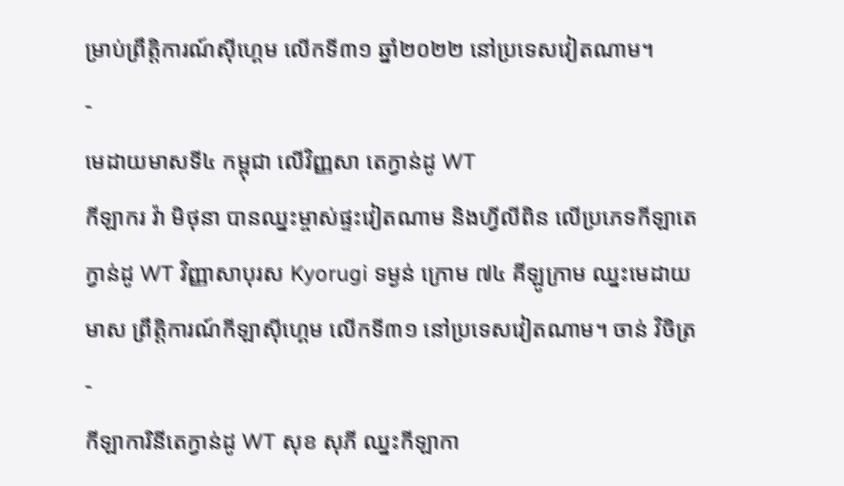ម្រាប់ព្រឹត្តិការណ៍ស៊ីហ្គេម លើកទី៣១ ឆ្នាំ២០២២ នៅប្រទេសវៀតណាម។
-
មេដាយមាសទី៤ កម្ពុជា លើវិញ្ញសា តេក្វាន់ដូ WT
កីឡាករ វ៉ា មិថុនា បានឈ្នះម្ចាស់ផ្ទះវៀតណាម និងហ្វីលីពិន លើប្រភេទកីឡាតេក្វាន់ដូ WT វិញ្ញាសាបុរស Kyorugi ទម្ងន់ ក្រោម ៧៤ គីឡូក្រាម ឈ្នះមេដាយមាស ព្រឹត្តិការណ៍កីឡាស៊ីហ្គេម លើកទី៣១ នៅប្រទេសវៀតណាម។ ចាន់ វិចិត្រ
-
កីឡាការិនីតេក្វាន់ដូ WT សុខ សុភី ឈ្នះកីឡាកា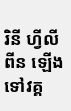រិនី ហ្វីលីពីន ឡើងទៅវគ្គ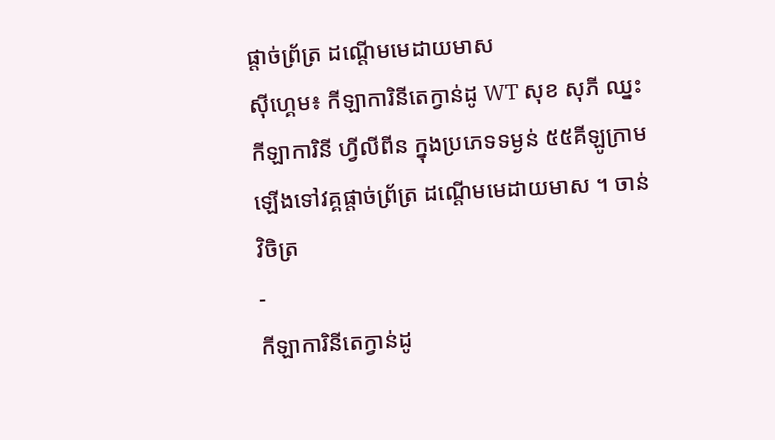ផ្តាច់ព្រ័ត្រ ដណ្តើមមេដាយមាស
ស៊ីហ្គេម៖ កីឡាការិនីតេក្វាន់ដូ WT សុខ សុភី ឈ្នះកីឡាការិនី ហ្វីលីពីន ក្នុងប្រភេទទម្ងន់ ៥៥គីឡូក្រាម ឡើងទៅវគ្គផ្តាច់ព្រ័ត្រ ដណ្តើមមេដាយមាស ។ ចាន់ វិចិត្រ
-
កីឡាការិនីតេក្វាន់ដូ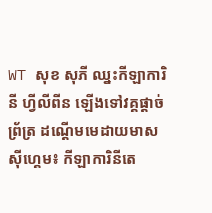WT សុខ សុភី ឈ្នះកីឡាការិនី ហ្វីលីពីន ឡើងទៅវគ្គផ្តាច់ព្រ័ត្រ ដណ្តើមមេដាយមាស
ស៊ីហ្គេម៖ កីឡាការិនីតេ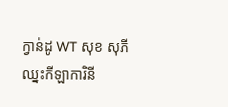ក្វាន់ដូ WT សុខ សុភី ឈ្នះកីឡាការិនី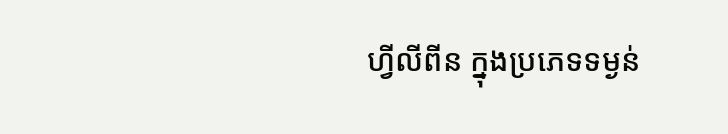ហ្វីលីពីន ក្នុងប្រភេទទម្ងន់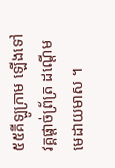៥៥គីឡូក្រាម ឡើងទៅវគ្គផ្តាច់ព្រ័ត្រ ដណ្តើមមេដាយមាស ។